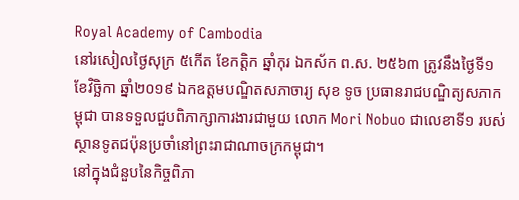Royal Academy of Cambodia
នៅរសៀលថ្ងៃសុក្រ ៥កើត ខែកត្តិក ឆ្នាំកុរ ឯកស័ក ព.ស. ២៥៦៣ ត្រូវនឹងថ្ងៃទី១ ខែវិច្ឆិកា ឆ្នាំ២០១៩ ឯកឧត្ដមបណ្ឌិតសភាចារ្យ សុខ ទូច ប្រធានរាជបណ្ឌិត្យសភាកម្ពុជា បានទទួលជួបពិភាក្សាការងារជាមួយ លោក Mori Nobuo ជាលេខាទី១ របស់ស្ថានទូតជប៉ុនប្រចាំនៅព្រះរាជាណាចក្រកម្ពុជា។
នៅក្នុងជំនួបនៃកិច្ចពិភា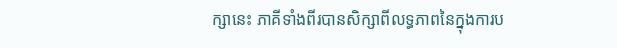ក្សានេះ ភាគីទាំងពីរបានសិក្សាពីលទ្ធភាពនៃក្នុងការប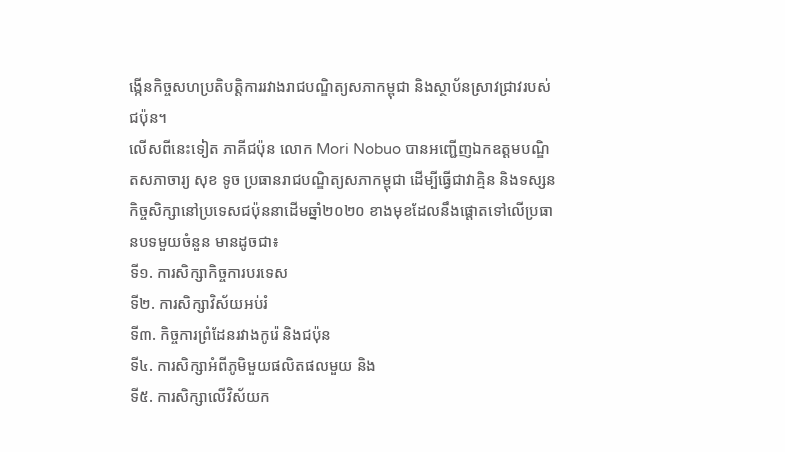ង្កើនកិច្ចសហប្រតិបត្តិការរវាងរាជបណ្ឌិត្យសភាកម្ពុជា និងស្ថាប័នស្រាវជ្រាវរបស់ជប៉ុន។
លើសពីនេះទៀត ភាគីជប៉ុន លោក Mori Nobuo បានអញ្ជើញឯកឧត្ដមបណ្ឌិតសភាចារ្យ សុខ ទូច ប្រធានរាជបណ្ឌិត្យសភាកម្ពុជា ដើម្បីធ្វើជាវាគ្មិន និងទស្សនកិច្ចសិក្សានៅប្រទេសជប៉ុននាដើមឆ្នាំ២០២០ ខាងមុខដែលនឹងផ្តោតទៅលើប្រធានបទមួយចំនួន មានដូចជា៖
ទី១. ការសិក្សាកិច្ចការបរទេស
ទី២. ការសិក្សាវិស័យអប់រំ
ទី៣. កិច្ចការព្រំដែនរវាងកូរ៉េ និងជប៉ុន
ទី៤. ការសិក្សាអំពីភូមិមួយផលិតផលមួយ និង
ទី៥. ការសិក្សាលើវិស័យក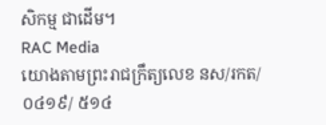សិកម្ម ជាដើម។
RAC Media
យោងតាមព្រះរាជក្រឹត្យលេខ នស/រកត/០៤១៩/ ៥១៤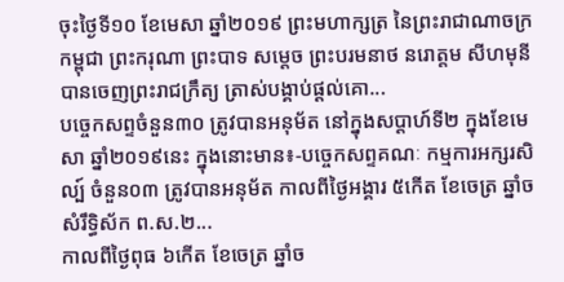ចុះថ្ងៃទី១០ ខែមេសា ឆ្នាំ២០១៩ ព្រះមហាក្សត្រ នៃព្រះរាជាណាចក្រកម្ពុជា ព្រះករុណា ព្រះបាទ សម្តេច ព្រះបរមនាថ នរោត្តម សីហមុនីបានចេញព្រះរាជក្រឹត្យ ត្រាស់បង្គាប់ផ្តល់គោ...
បច្ចេកសព្ទចំនួន៣០ ត្រូវបានអនុម័ត នៅក្នុងសប្តាហ៍ទី២ ក្នុងខែមេសា ឆ្នាំ២០១៩នេះ ក្នុងនោះមាន៖-បច្ចេកសព្ទគណៈ កម្មការអក្សរសិល្ប៍ ចំនួន០៣ ត្រូវបានអនុម័ត កាលពីថ្ងៃអង្គារ ៥កើត ខែចេត្រ ឆ្នាំច សំរឹទ្ធិស័ក ព.ស.២...
កាលពីថ្ងៃពុធ ៦កេីត ខែចេត្រ ឆ្នាំច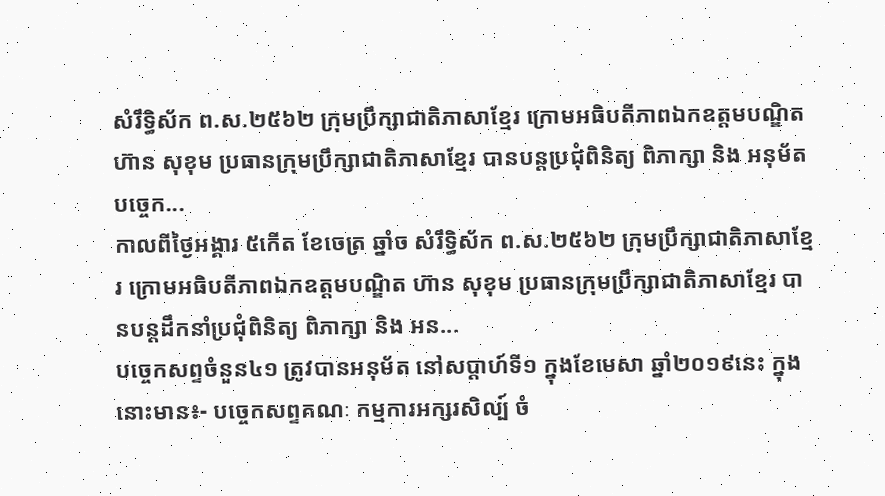សំរឹទ្ធិស័ក ព.ស.២៥៦២ ក្រុមប្រឹក្សាជាតិភាសាខ្មែរ ក្រោមអធិបតីភាពឯកឧត្តមបណ្ឌិត ហ៊ាន សុខុម ប្រធានក្រុមប្រឹក្សាជាតិភាសាខ្មែរ បានបន្តប្រជុំពិនិត្យ ពិភាក្សា និង អនុម័តបច្ចេក...
កាលពីថ្ងៃអង្គារ ៥កេីត ខែចេត្រ ឆ្នាំច សំរឹទ្ធិស័ក ព.ស.២៥៦២ ក្រុមប្រឹក្សាជាតិភាសាខ្មែរ ក្រោមអធិបតីភាពឯកឧត្តមបណ្ឌិត ហ៊ាន សុខុម ប្រធានក្រុមប្រឹក្សាជាតិភាសាខ្មែរ បានបន្តដឹកនាំប្រជុំពិនិត្យ ពិភាក្សា និង អន...
បច្ចេកសព្ទចំនួន៤១ ត្រូវបានអនុម័ត នៅសប្តាហ៍ទី១ ក្នុងខែមេសា ឆ្នាំ២០១៩នេះ ក្នុងនោះមាន៖- បច្ចេកសព្ទគណៈ កម្មការអក្សរសិល្ប៍ ចំ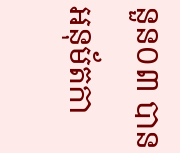នួន០៣ បានអនុម័តកា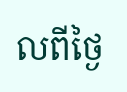លពីថ្ងៃ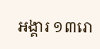អង្គារ ១៣រោ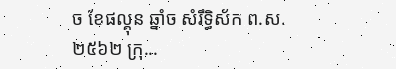ច ខែផល្គុន ឆ្នាំច សំរឹទ្ធិស័ក ព.ស.២៥៦២ ក្រុ...